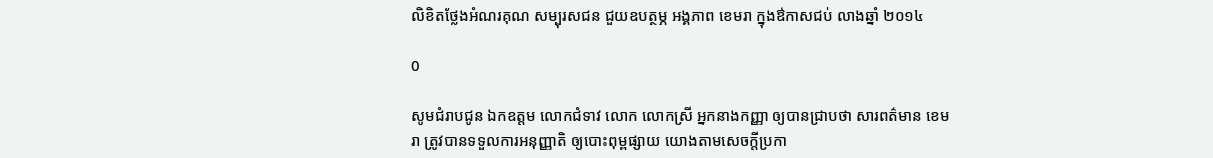លិខិតថ្លែងអំណរគុណ សម្បុរសជន ជួយឧបត្ថម្ភ អង្គភាព ខេមរា ក្នុងឳកាសជប់ លាងឆ្នាំ ២០១៤

0

សូមជំរាបជូន ឯកឧត្តម លោកជំទាវ លោក លោកស្រី អ្នកនាងកញ្ញា ឲ្យបានជ្រាបថា សារពត៌មាន ខេមរា ត្រូវបានទទួលការអនុញ្ញាតិ ឲ្យបោះពុម្ពផ្សាយ យោងតាមសេចក្តីប្រកា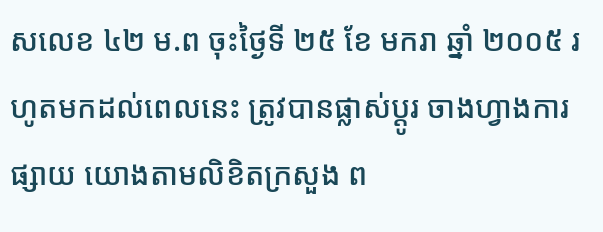សលេខ ៤២ ម.ព ចុះថ្ងៃទី ២៥ ខែ មករា ឆ្នាំ ២០០៥ រហូតមកដល់ពេលនេះ ត្រូវបានផ្លាស់ប្តូរ ចាងហ្វាងការផ្សាយ យោងតាមលិខិតក្រសួង ព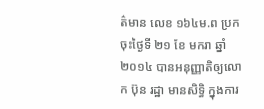ត៌មាន លេខ ១៦៤ម.ព ប្រក ចុះថ្ងៃទី ២១ ខែ មករា ឆ្នាំ ២០១៤ បានអនុញ្ញាតិឲ្យលោក ប៊ុន រដ្ឋា មានសិទ្ធិ ក្នុងការ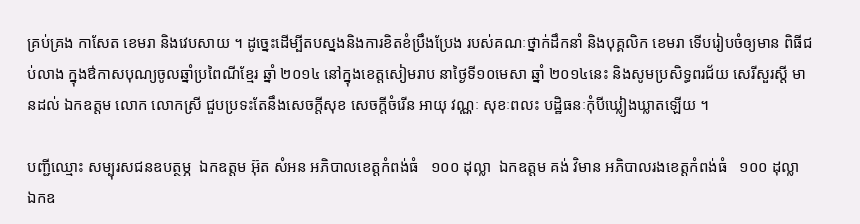គ្រប់គ្រង កាសែត ខេមរា និងវេបសាយ ។ ដូច្នេះដើម្បីតបស្នងនិងការខិតខំប្រឹងប្រែង របស់គណៈថ្នាក់ដឹកនាំ និងបុគ្គលិក ខេមរា ទើបរៀបចំឲ្យមាន ពិធីជប់លាង ក្នុងឳកាសបុណ្យចូលឆ្នាំប្រពៃណីខ្មែរ ឆ្នាំ ២០១៤ នៅក្នុងខេត្តសៀមរាប នាថ្ងៃទី១០មេសា ឆ្នាំ ២០១៤នេះ និងសូមប្រសិទ្ធពរជ័យ សេរីសួរស្តី មានដល់ ឯកឧត្តម លោក លោកស្រី ជួបប្រទះតែនឹងសេចក្តីសុខ សេចក្តីចំរើន អាយុ វណ្ណៈ សុខៈពលះ បដិ្ឋធនៈកុំបីឃ្លៀងឃ្លាតឡើយ ។

បញ្ជីឈ្មោះ សម្បុរសជនឧបត្ថម្ភ  ឯកឧត្តម អ៊ុត សំអន អភិបាលខេត្តកំពង់ធំ   ១០០ ដុល្លា  ឯកឧត្តម គង់ វិមាន អភិបាលរងខេត្តកំពង់ធំ   ១០០ ដុល្លា  ឯកឧ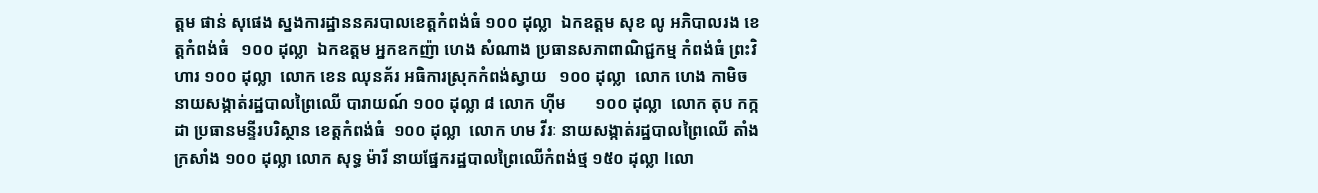ត្តម ផាន់ សុផេង ស្នងការដ្ឋាននគរបាលខេត្តកំពង់ធំ ១០០ ដុល្លា  ឯកឧត្តម សុខ លូ អភិបាលរង ខេត្តកំពង់ធំ   ១០០ ដុល្លា  ឯកឧត្តម អ្នកឧកញ៉ា ហេង សំណាង ប្រធានសភាពាណិជ្ជកម្ម កំពង់ធំ ព្រះវិហារ ១០០ ដុល្លា  លោក ខេន ឈុនគ័រ អធិការស្រុកកំពង់ស្វាយ   ១០០ ដុល្លា  លោក ហេង កាមិច នាយសង្កាត់រដ្ឋបាលព្រៃឈើ បារាយណ៍ ១០០ ដុល្លា ៨ លោក ហ៊ីម       ១០០ ដុល្លា  លោក តុប កក្កដា ប្រធានមន្ទីរបរិស្ថាន ខេត្តកំពង់ធំ  ១០០ ដុល្លា  លោក ហម វីរៈ នាយសង្កាត់រដ្ឋបាលព្រៃឈើ តាំងក្រសាំង ១០០ ដុល្លា លោក សុទ្ធ ម៉ារី នាយផ្នែករដ្ឋបាលព្រៃឈើកំពង់ថ្ម ១៥០ ដុល្លា lលោ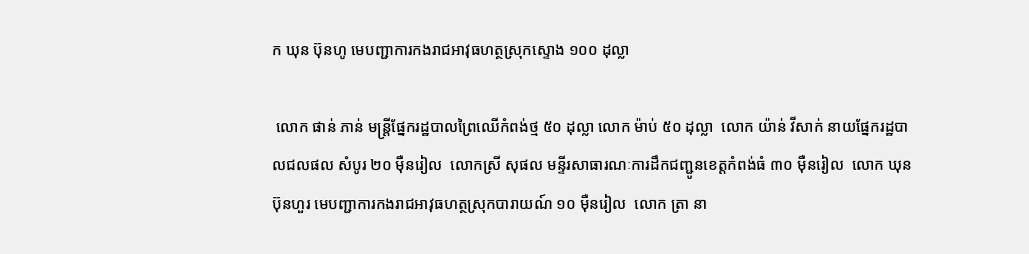ក ឃុន ប៊ុនហូ មេបញ្ជាការកងរាជអាវុធហត្ថស្រុកស្ទោង ១០០ ដុល្លា

 លោក ផាន់ ភាន់ មន្រ្តីផ្នែករដ្ឋបាលព្រៃឈើកំពង់ថ្ម ៥០ ដុល្លា លោក ម៉ាប់ ៥០ ដុល្លា  លោក យ៉ាន់ វីសាក់ នាយផ្នែករដ្ឋបាលជលផល សំបូរ ២០ ម៉ឺនរៀល  លោកស្រី សុផល មន្ទីរសាធារណៈការដឹកជញ្ជូនខេត្តកំពង់ធំ ៣០ ម៉ឺនរៀល  លោក ឃុន ប៊ុនហួរ មេបញ្ជាការកងរាជអាវុធហត្ថស្រុកបារាយណ៍ ១០ ម៉ឺនរៀល  លោក ត្រា នា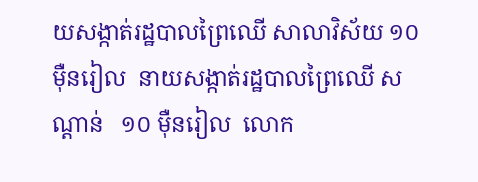យសង្កាត់រដ្ឋបាលព្រៃឈើ សាលាវិស័យ ១០ ម៉ឺនរៀល  នាយសង្កាត់រដ្ឋបាលព្រៃឈើ សណ្តាន់   ១០ ម៉ឺនរៀល  លោក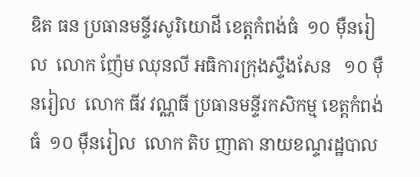ឌិត ធន ប្រធានមន្ទីរសូរិយោដី ខេត្តកំពង់ធំ  ១០ ម៉ឺនរៀល  លោក ញ៉ែម ឈុនលី អធិការក្រុងស្ទឹងសែន   ១០ ម៉ឺនរៀល  លោក ធីវ វណ្ណធី ប្រធានមន្ទីរកសិកម្ម ខេត្តកំពង់ធំ  ១០ ម៉ឺនរៀល  លោក តិប ញាតា នាយខណ្ទរដ្ឋបាល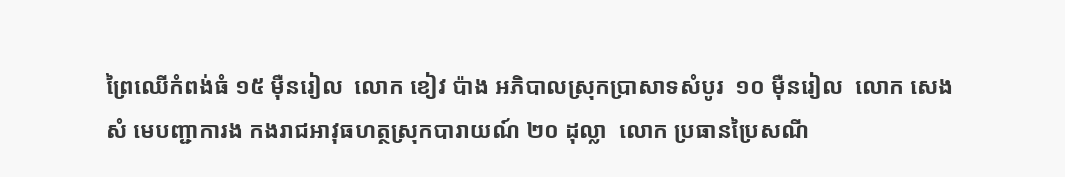ព្រៃឈើកំពង់ធំ ១៥ ម៉ឺនរៀល  លោក ខៀវ ប៉ាង អភិបាលស្រុកប្រាសាទសំបូរ  ១០ ម៉ឺនរៀល  លោក សេង សំ មេបញ្ជាការង កងរាជអាវុធហត្ថស្រុកបារាយណ៍ ២០ ដុល្លា  លោក ប្រធានប្រៃសណី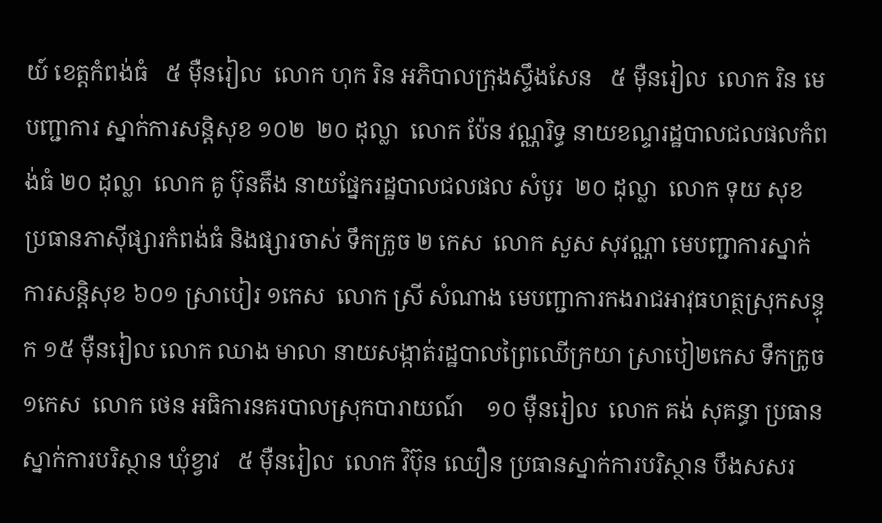យ៍ ខេត្តកំពង់ធំ   ៥ ម៉ឺនរៀល  លោក ហុក រិន អភិបាលក្រុងស្ទឹងសែន   ៥ ម៉ឺនរៀល  លោក រិន មេបញ្ជាការ ស្នាក់ការសន្តិសុខ ១០២  ២០ ដុល្លា  លោក ប៉ែន វណ្ណរិទ្ធ នាយខណ្ទរដ្ឋបាលជលផលកំពង់ធំ ២០ ដុល្លា  លោក គូ ប៊ុនតឹង នាយផ្នែករដ្ឋបាលជលផល សំបូរ  ២០ ដុល្លា  លោក ទុយ សុខ ប្រធានភាស៊ីផ្សារកំពង់ធំ និងផ្សារចាស់ ទឹកក្រូច ២ កេស  លោក សួស សុវណ្ណា មេបញ្ជាការស្នាក់ការសន្តិសុខ ៦០១ ស្រាបៀរ ១កេស  លោក ស្រី សំណាង មេបញ្ជាការកងរាជអាវុធហត្ថស្រុកសន្ទុក ១៥ ម៉ឺនរៀល លោក ឈាង មាលា នាយសង្កាត់រដ្ឋបាលព្រៃឈើក្រយា ស្រាបៀ២កេស ទឹកក្រូច ១កេស  លោក ថេន អធិការនគរបាលស្រុកបារាយណ៍    ១០ ម៉ឺនរៀល  លោក គង់ សុគន្ធា ប្រធានស្នាក់ការបរិស្ថាន ឃុំខ្វាវ   ៥ ម៉ឺនរៀល  លោក វិប៊ុន ឈឿន ប្រធានស្នាក់ការបរិស្ថាន បឹងសសរ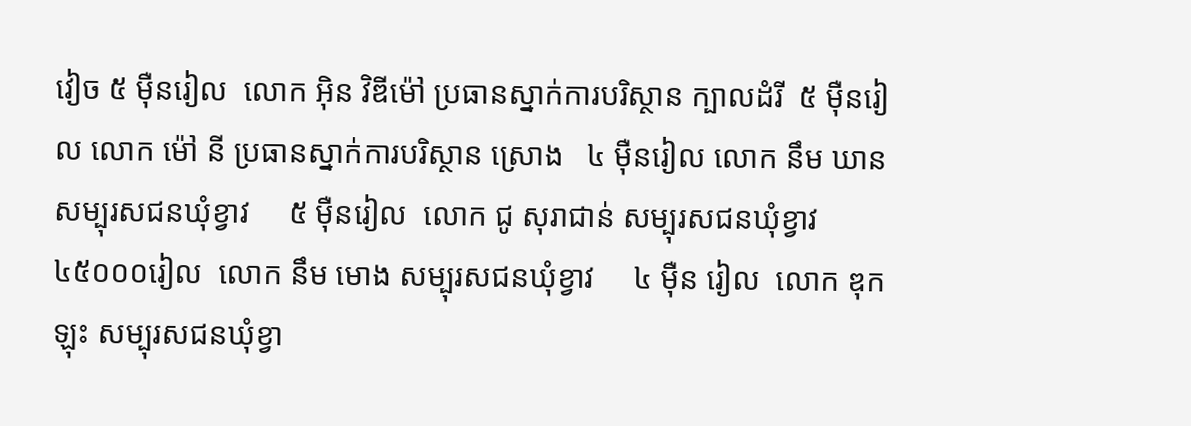វៀច ៥ ម៉ឺនរៀល  លោក អ៊ិន វិឌីម៉ៅ ប្រធានស្នាក់ការបរិស្ថាន ក្បាលដំរី  ៥ ម៉ឺនរៀល លោក ម៉ៅ នី ប្រធានស្នាក់ការបរិស្ថាន ស្រោង   ៤ ម៉ឺនរៀល លោក នឹម ឃាន សម្បុរសជនឃុំខ្វាវ     ៥ ម៉ឺនរៀល  លោក ជូ សុរាជាន់ សម្បុរសជនឃុំខ្វាវ  ៤៥០០០រៀល  លោក នឹម មោង សម្បុរសជនឃុំខ្វាវ     ៤ ម៉ឺន រៀល  លោក ឌុក ឡុះ សម្បុរសជនឃុំខ្វា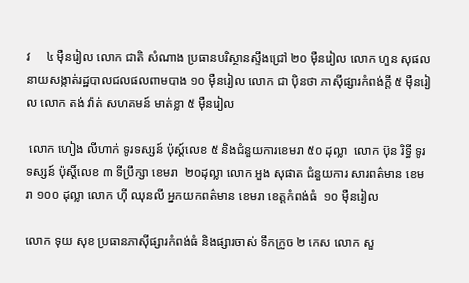វ     ៤ ម៉ឺនរៀល លោក ជាតិ សំណាង ប្រធានបរិស្ថានស្ទឹងជ្រៅ ២០ ម៉ឺនរៀល លោក ហួន សុផល នាយសង្កាត់រដ្ឋបាលជលផលពាមបាង ១០ ម៉ឺនរៀល លោក ជា ប៉ិនថា ភាស៊ីផ្សារកំពង់ក្តី ៥ ម៉ឺនរៀល លោក តង់ វ៉ាត់ សហគមន៍ មាត់ខ្លា ៥ ម៉ឺនរៀល

 លោក ហៀង លីហាក់ ទូរទស្សន៍ ប៉ុស្ត៍លេខ ៥ និងជំនួយការខេមរា ៥០ ដុល្លា  លោក ប៊ុន រិទ្ធី ទូរទស្សន៍ ប៉ុស្តិ៍លេខ ៣ ទីប្រឹក្សា ខេមរា  ២០ដុល្លា លោក អួង សុផាត ជំនួយការ សារពត៌មាន ខេមរា ១០០ ដុល្លា លោក ហ៊ី ឈុនលី អ្នកយកពត៌មាន ខេមរា ខេត្តកំពង់ធំ  ១០ ម៉ឺនរៀល

លោក ទុយ សុខ ប្រធានភាស៊ីផ្សារកំពង់ធំ និងផ្សារចាស់ ទឹកក្រូច ២ កេស លោក សួ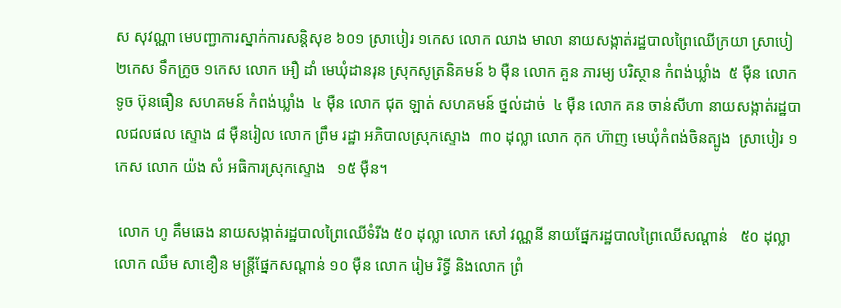ស សុវណ្ណា មេបញ្ជាការស្នាក់ការសន្តិសុខ ៦០១ ស្រាបៀរ ១កេស លោក ឈាង មាលា នាយសង្កាត់រដ្ឋបាលព្រៃឈើក្រយា ស្រាបៀ២កេស ទឹកក្រូច ១កេស លោក អឿ ដាំ មេឃុំដានរុន ស្រុកសូត្រនិគមន៍ ៦ ម៉ឺន លោក គួន ភារម្យ បរិស្ថាន កំពង់ឃ្លាំង  ៥ ម៉ឺន លោក ទូច ប៊ុនធឿន សហគមន៍ កំពង់ឃ្លាំង  ៤ ម៉ឺន លោក ជុត ឡាត់ សហគមន៍ ថ្នល់ដាច់  ៤ ម៉ឺន លោក គន ចាន់សីហា នាយសង្កាត់រដ្ឋបាលជលផល ស្ទោង ៨ ម៉ឺនរៀល លោក ព្រឹម រដ្ឋា អភិបាលស្រុកស្ទោង  ៣០ ដុល្លា លោក កុក ហ៊ាញ មេឃុំកំពង់ចិនត្បូង  ស្រាបៀរ ១កេស លោក យ៉ង សំ អធិការស្រុកស្ទោង   ១៥ ម៉ឺន។

 លោក ហូ គឹមឆេង នាយសង្កាត់រដ្ឋបាលព្រៃឈើទំរីង ៥០ ដុល្លា លោក សៅ វណ្ណនី នាយផ្នែករដ្ឋបាលព្រៃឈើសណ្តាន់   ៥០ ដុល្លា លោក ឈឹម សាខឿន មន្រ្តីផ្នែកសណ្តាន់ ១០ ម៉ឺន លោក រៀម រិទ្ធី និងលោក ព្រំ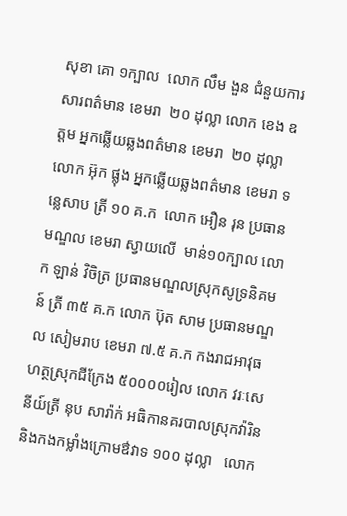សុខា គោ ១ក្បាល  លោក លឹម ងួន ជំនួយការ សារពត៌មាន ខេមរា  ២០ ដុល្លា លោក ខេង ឧត្តម អ្នកឆ្លើយឆ្លងពត៌មាន ខេមរា  ២០ ដុល្លា លោក អ៊ុក ផ្លុង អ្នកឆ្លើយឆ្លងពត៌មាន ខេមរា ទន្លេសាប ត្រី ១០ គ.ក  លោក អឿន រុន ប្រធានមណ្ឌល ខេមរា ស្វាយលើ  មាន់១០ក្បាល លោក ឡាន់ វិចិត្រ ប្រធានមណ្ឌលស្រុកសូទ្រនិគមន៍ ត្រី ៣៥ គ.ក លោក ប៊ុត សាម ប្រធានមណ្ឌល សៀមរាប ខេមរា ៧.៥ គ.ក កងរាជអាវុធហត្ថស្រុកជីក្រែង ៥០០០០រៀល លោក វរៈសេនីយ៍ត្រី នុប សារ៉ាក់ អធិកានគរបាលស្រុកវ៉ារិននិងកងកម្លាំងក្រោមឳវាទ ១០០ ដុល្លា   លោក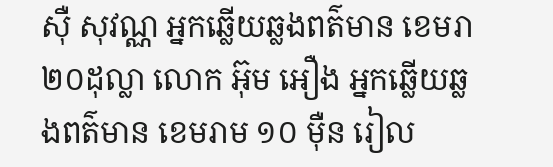ស៊ឺ សុវណ្ណ អ្នកឆ្លើយឆ្លងពត៌មាន ខេមរា ២០ដុល្លា លោក អ៊ុម អឿង អ្នកឆ្លើយឆ្លងពត៌មាន ខេមរាម ១០ ម៉ឺន រៀល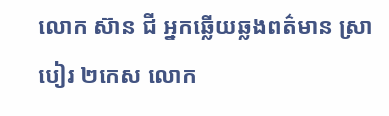លោក ស៊ាន ជី អ្នកឆ្លើយឆ្លងពត៌មាន ស្រាបៀរ ២កេស លោក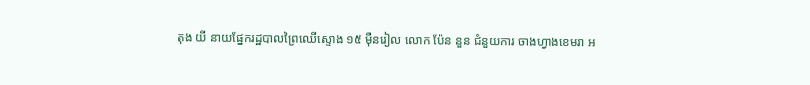តុង យី នាយផ្នែករដ្ឋបាលព្រៃឈើស្ទោង ១៥ ម៉ឺនរៀល លោក ប៉ែន នួន ជំនួយការ ចាងហ្វាងខេមរា អ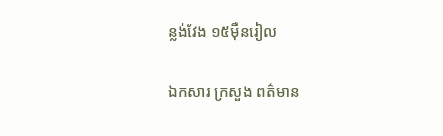ន្លង់វែង ១៥ម៉ឺនរៀល

ឯកសារ ក្រសួង ពត៌មាន